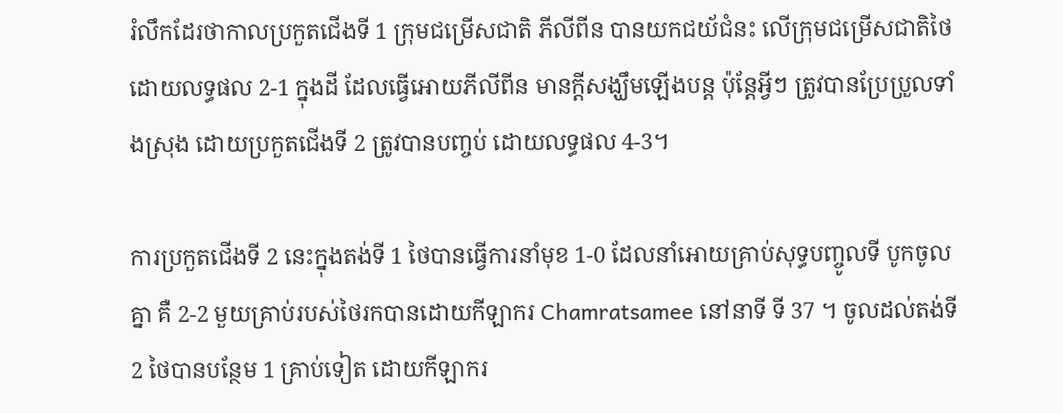រំលឹកដែរថាកាលប្រកួតជើងទី 1 ក្រុមជម្រើសជាតិ ភីលីពីន បានយកជយ័ជំនះ លើក្រុមជម្រើសជាតិថៃ ដោយលទ្ធផល 2-1 ក្នុងដី ដែលធ្វើអោយភីលីពីន មានក្តីសង្ឃឹមឡើងបន្ត ប៉ុន្តែអ្វីៗ ត្រូវបានប្រែប្រួលទាំងស្រុង ដោយប្រកួតជើងទី 2 ត្រូវបានបញ្ចប់ ដោយលទ្ធផល 4-3។

ការប្រកួតជើងទី 2 នេះក្នុងតង់ទី 1 ថៃបានធ្វើការនាំមុខ 1-0 ដែលនាំអោយគ្រាប់សុទ្ធបញ្ចូលទី បូកចូលគ្នា គឺ 2-2 មួយគ្រាប់របស់ថៃរកបានដោយកីឡាករ Chamratsamee នៅនាទី ទី 37 ។ ចូលដល់តង់ទី 2 ថៃបានបន្ថែម 1 គ្រាប់ទៀត ដោយកីឡាករ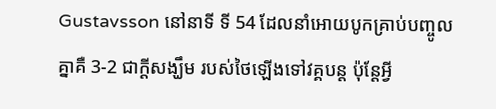Gustavsson នៅនាទី ទី 54 ដែលនាំអោយបូកគ្រាប់បញ្ចូលគ្នាគឺ 3-2 ជាក្តីសង្ឃឹម របស់ថៃឡើងទៅវគ្គបន្ត ប៉ុន្តែអ្វី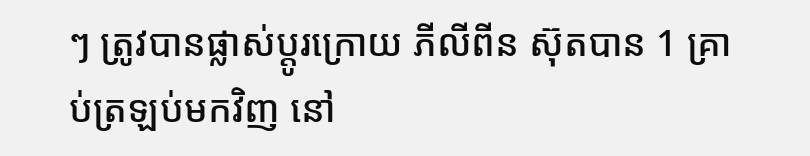ៗ ត្រូវបានផ្លាស់ប្តូរក្រោយ ភីលីពីន ស៊ុតបាន 1 គ្រាប់ត្រឡប់មកវិញ នៅ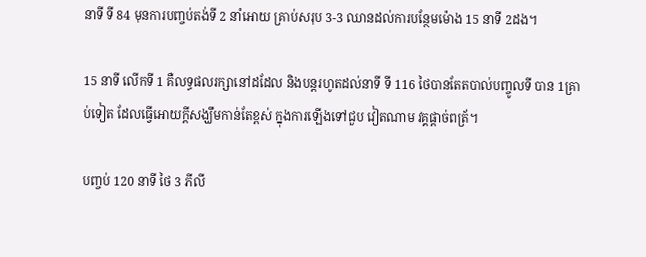នាទី ទី 84 មុនការបញ្ចប់តង់ទី 2 នាំអោយ គ្រាប់សរុប 3-3 ឈានដល់ការបន្ថែមម៉ោង 15 នាទី 2ដង។

15 នាទី លើកទី 1 គឺលទ្ធផលរក្សានៅដដែល និងបន្តរហូតដល់នាទី ទី 116 ថៃបានតែតបាល់បញ្ចូលទី បាន 1គ្រាប់ទៀត ដែលធ្វើអោយក្តីសង្ឃឹមកាន់តែខ្ពស់ ក្នុងការឡើងទៅជួប វៀតណាម វគ្គផ្តាច់ពត្រ័។

បញ្ចប់ 120 នាទី ថៃ 3 ភីលី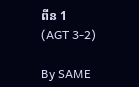ពីន 1 (AGT 3-2)

By SAME